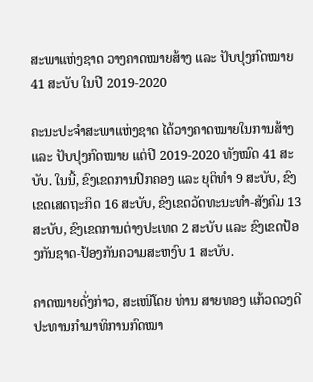ສະພາແຫ່ງຊາດ ວາງຄາດໝາຍສ້າງ ແລະ ປັບປຸງກົດໝາຍ 41 ສະບັບ ໃນປີ 2019-2020

ຄະນະປະຈໍາສະພາແຫ່ງຊາດ ໄດ້ວາງຄາດໝາຍໃນການສ້າງ ແລະ ປັບປຸງກົດໝາຍ ແຕ່ປີ 2019-2020 ທັງໝົດ 41 ສະບັບ. ໃນນີ້, ຂົງເຂດການປົກຄອງ ແລະ ຍຸຕິທໍາ 9 ສະບັບ, ຂົງ ເຂດເສດຖະກິດ 16 ສະບັບ, ຂົງເຂດວັດທະນະທຳ-ສັງຄົມ 13 ສະບັບ, ຂົງເຂດການຕ່າງປະເທດ 2 ສະບັບ ແລະ ຂົງເຂດປ້ອງກັນຊາດ-ປ້ອງກັນຄວາມສະຫງົບ 1 ສະບັບ.

ຄາດໝາຍດັ່ງກ່າວ, ສະເໜີໂດຍ ທ່ານ ສາຍທອງ ແກ້ວດວງດີ ປະທານກໍາມາທິການກົດໝາ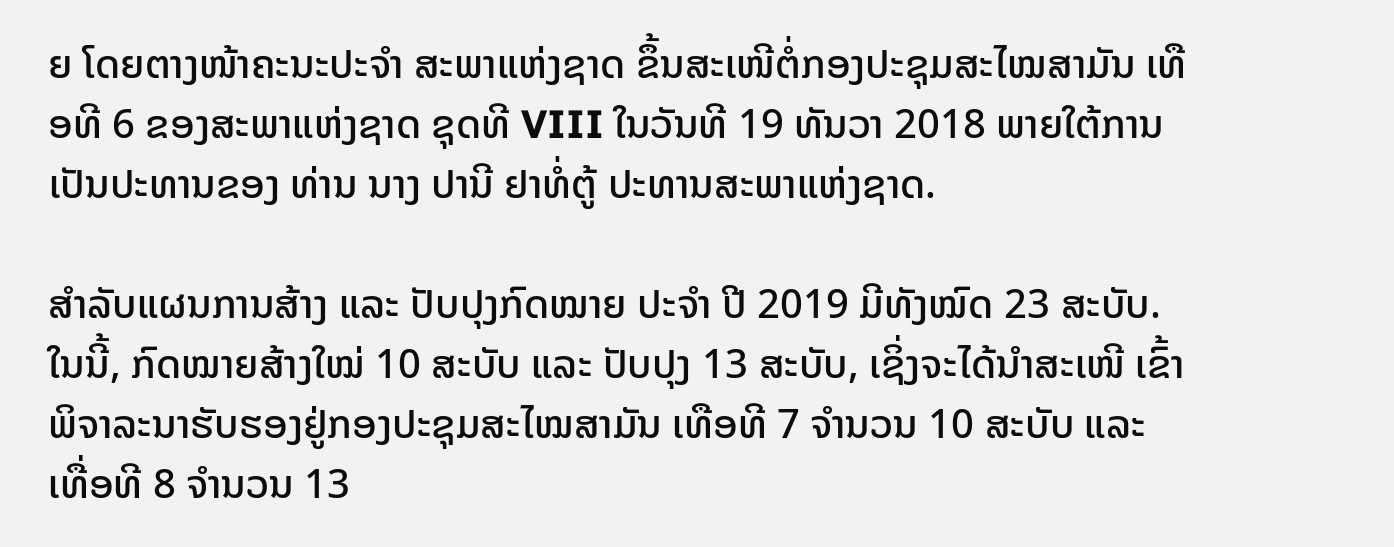ຍ ໂດຍຕາງໜ້າຄະນະປະຈຳ ສະພາແຫ່ງຊາດ ຂຶ້ນສະເໜີຕໍ່ກອງປະຊຸມສະໄໝສາມັນ ເທືອທີ 6 ຂອງສະພາແຫ່ງຊາດ ຊຸດທີ VIII ໃນວັນທີ 19 ທັນວາ 2018 ພາຍໃຕ້ການເປັນປະທານຂອງ ທ່ານ ນາງ ປານີ ຢາທໍ່ຕູ້ ປະທານສະພາແຫ່ງຊາດ.

ສຳລັບແຜນການສ້າງ ແລະ ປັບປຸງກົດໝາຍ ປະຈຳ ປີ 2019 ມີທັງໝົດ 23 ສະບັບ. ໃນນີ້, ກົດໝາຍສ້າງໃໝ່ 10 ສະບັບ ແລະ ປັບປຸງ 13 ສະບັບ, ເຊິ່ງຈະໄດ້ນຳສະເໜີ ເຂົ້າພິຈາລະນາຮັບຮອງຢູ່ກອງປະຊຸມສະໄໝສາມັນ ເທືອທີ 7 ຈໍານວນ 10 ສະບັບ ແລະ ເທື່ອທີ 8 ຈໍານວນ 13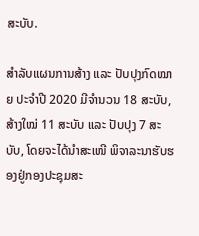ສະບັບ.

ສໍາລັບແຜນການສ້າງ ແລະ ປັບປຸງກົດໝາຍ ປະຈຳປີ 2020 ມີຈຳນວນ 18 ສະບັບ, ສ້າງໃໝ່ 11 ສະບັບ ແລະ ປັບປຸງ 7 ສະບັບ, ໂດຍຈະໄດ້ນຳສະເໜີ ພິຈາລະນາຮັບຮອງຢູ່ກອງປະຊຸມສະ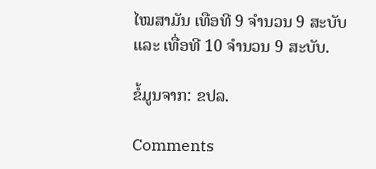ໄໝສາມັນ ເທືອທີ 9 ຈຳນວນ 9 ສະບັບ ແລະ ເທື່ອທີ 10 ຈຳນວນ 9 ສະບັບ.

ຂໍ້ມູນຈາກ: ຂປລ.

Comments